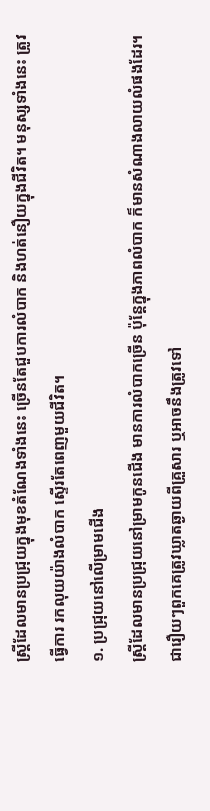ស្ត្រីដែលមានប្រជ្រុយក្នុងមុខតំណែងទាំងនេះ ច្រើនតែជួបការលំបាក និងហត់នឿយក្នុងជីវិត។ មនុស្សទាំងនេះ ត្រូវធ្វើការ រកលុយយ៉ាងលំបាក ស្ទើរតែពេញមួយជីវិត។
១. ប្រជ្រុយនៅលើម្រាមជើង
ស្ត្រីដែលមានប្រជ្រុយនៅម្រាមកូនជើង មានការលំបាកច្រើន ប៉ុន្តែក្នុងភាពលំបាក ក៏មានសំណាងលាយលំផងដែរ។ ជារឿយៗពួកគេត្រូវឃ្លាតឆ្ងាយពីគ្រួសារ ឬអាចនឹងត្រូវទៅ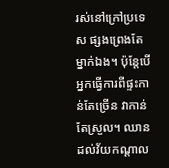រស់នៅក្រៅប្រទេស ផ្សងព្រេងតែម្នាក់ឯង។ ប៉ុន្តែបើអ្នកធ្វើការពីផ្ទះកាន់តែច្រើន វាកាន់តែស្រួល។ ឈានដល់វ័យកណ្តាល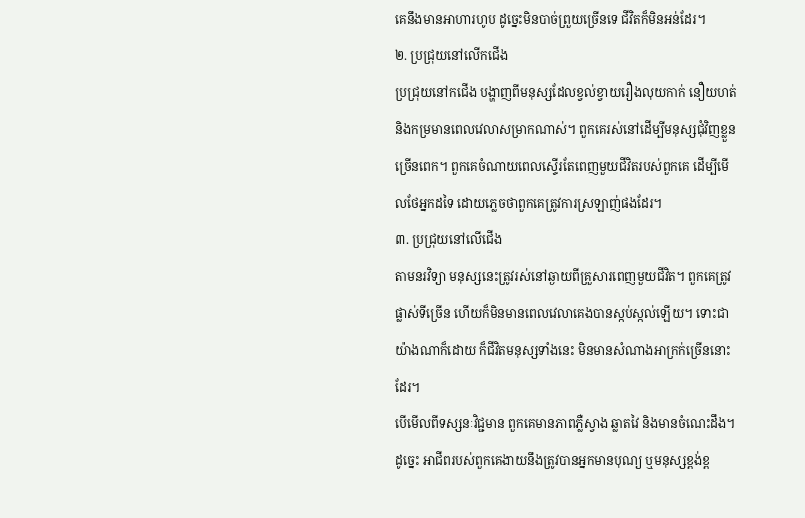គេនឹងមានអាហារហូប ដូច្នេះមិនបាច់ព្រួយច្រើនទេ ជីវិតក៏មិនអន់ដែរ។
២. ប្រជ្រុយនៅលើកជើង
ប្រជ្រុយនៅកជើង បង្ហាញពីមនុស្សដែលខ្វល់ខ្វាយរឿងលុយកាក់ នឿយហត់ និងកម្រមានពេលវេលាសម្រាកណាស់។ ពួកគេរស់នៅដើម្បីមនុស្សជុំវិញខ្លួនច្រើនពេក។ ពួកគេចំណាយពេលស្ទើរតែពេញមួយជីវិតរបស់ពួកគេ ដើម្បីមើលថែអ្នកដទៃ ដោយភ្លេចថាពួកគេត្រូវការស្រឡាញ់ផងដែរ។
៣. ប្រជ្រុយនៅលើជើង
តាមនរវិទ្យា មនុស្សនេះត្រូវរស់នៅឆ្ងាយពីគ្រួសារពេញមួយជីវិត។ ពួកគេត្រូវផ្លាស់ទីច្រើន ហើយក៏មិនមានពេលវេលាគេងបានស្កប់ស្កល់ឡើយ។ ទោះជាយ៉ាងណាក៏ដោយ ក៏ជីវិតមនុស្សទាំងនេះ មិនមានសំណាងអាក្រក់ច្រើននោះដែរ។
បើមើលពីទស្សនៈវិជ្ជមាន ពួកគេមានភាពភ្លឺស្វាង ឆ្លាតវៃ និងមានចំណេះដឹង។ ដូច្នេះ អាជីពរបស់ពួកគេងាយនឹងត្រូវបានអ្នកមានបុណ្យ ឬមនុស្សខ្ពង់ខ្ព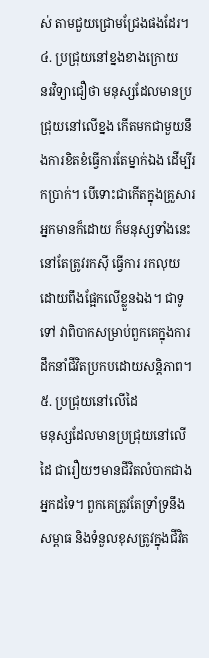ស់ តាមជួយជ្រោមជ្រែងផងដែរ។
៤. ប្រជ្រុយនៅខ្នងខាងក្រោយ
នរវិទ្យាជឿថា មនុស្សដែលមានប្រជ្រុយនៅលើខ្នង កើតមកជាមួយនឹងការខិតខំធ្វើការតែម្នាក់ឯង ដើម្បីរកប្រាក់។ បើទោះជាកើតក្នុងគ្រួសារអ្នកមានក៏ដោយ ក៏មនុស្សទាំងនេះ នៅតែត្រូវរកស៊ី ធ្វើការ រកលុយ ដោយពឹងផ្អែកលើខ្លួនឯង។ ជាទូទៅ វាពិបាកសម្រាប់ពួកគេក្នុងការដឹកនាំជីវិតប្រកបដោយសន្តិភាព។
៥. ប្រជ្រុយនៅលើដៃ
មនុស្សដែលមានប្រជ្រុយនៅលើដៃ ជារឿយៗមានជីវិតលំបាកជាងអ្នកដទៃ។ ពួកគេត្រូវតែទ្រាំទ្រនឹងសម្ពាធ និងទំនួលខុសត្រូវក្នុងជីវិត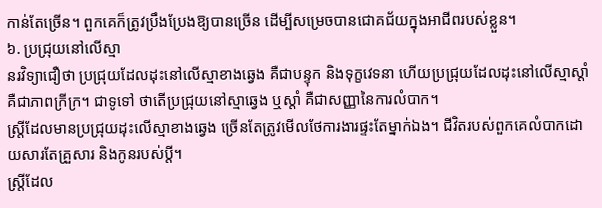កាន់តែច្រើន។ ពួកគេក៏ត្រូវប្រឹងប្រែងឱ្យបានច្រើន ដើម្បីសម្រេចបានជោគជ័យក្នុងអាជីពរបស់ខ្លួន។
៦. ប្រជ្រុយនៅលើស្មា
នរវិទ្យាជឿថា ប្រជ្រុយដែលដុះនៅលើស្មាខាងឆ្វេង គឺជាបន្ទុក និងទុក្ខវេទនា ហើយប្រជ្រុយដែលដុះនៅលើស្មាស្តាំ គឺជាភាពក្រីក្រ។ ជាទូទៅ ថាតើប្រជ្រុយនៅស្មាឆ្វេង ឬស្តាំ គឺជាសញ្ញានៃការលំបាក។
ស្ត្រីដែលមានប្រជ្រុយដុះលើស្មាខាងឆ្វេង ច្រើនតែត្រូវមើលថែការងារផ្ទះតែម្នាក់ឯង។ ជីវិតរបស់ពួកគេលំបាកដោយសារតែគ្រួសារ និងកូនរបស់ប្តី។
ស្ត្រីដែល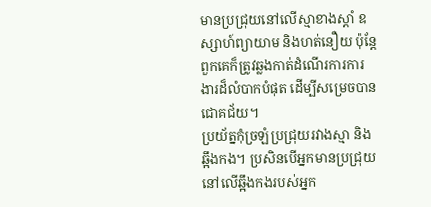មានប្រជ្រុយនៅលើស្មាខាងស្តាំ ឧស្សាហ៍ព្យាយាម និងហត់នឿយ ប៉ុន្តែពួកគេក៏ត្រូវឆ្លងកាត់ដំណើរការការងារដ៏លំបាកបំផុត ដើម្បីសម្រេចបានជោគជ័យ។
ប្រយ័ត្នកុំច្រឡំប្រជ្រុយរវាងស្មា និងឆ្អឹងកង។ ប្រសិនបើអ្នកមានប្រជ្រុយនៅលើឆ្អឹងកងរបស់អ្នក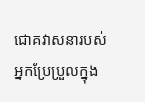ជោគវាសនារបស់អ្នកប្រែប្រួលក្នុង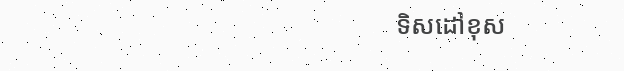ទិសដៅខុស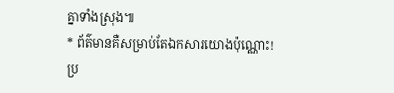គ្នាទាំងស្រុង៕
* ព័ត៌មានគឺសម្រាប់តែឯកសារយោងប៉ុណ្ណោះ!
ប្រ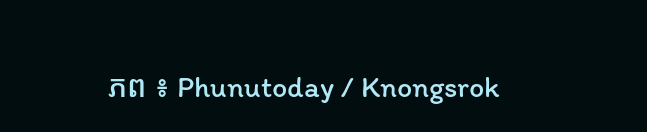ភព ៖ Phunutoday / Knongsrok